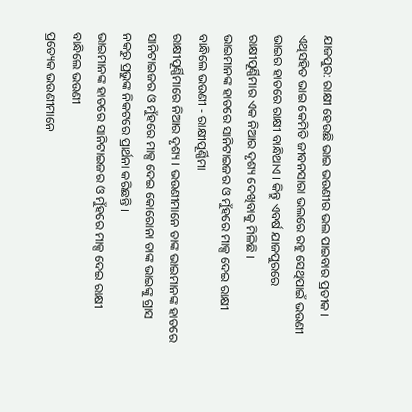ଯାଜପୁର: ରାକ୍ଷୀ ହେଉଛି ଭାଇ ଭଉଣୀର ଭଲ ପାଇବାର ପ୍ରତୀକ । ଏଥିସହିତ ଭାଇ କେମିତି ଜୀବନସାରା ଭଲରେ ରହୁ ସେଥିପାଇଁ ଭଉଣୀ ଭାଇର ହାତରେ ରାକ୍ଷୀ ବାନ୍ଧିଥାଏ । କିନ୍ତୁ ଏବର୍ଷ ଯାଜପୁରରେ ରାକ୍ଷୀପୂର୍ଣ୍ଣିମାର ଏକ ନିଆର ଦୃଶ୍ୟ ଦେଖିବାକୁ ମିଳିଛି ।
ଭାଇମାନଙ୍କ ହାତରେ ସାନିଟାଇଜର ଓ ମୁଁହରେ ମାକ୍ସ ଦେଇ ରାକ୍ଷୀ ବାନ୍ଧିଲେ ଭଉଣୀ - ରାକ୍ଷୀପୂର୍ଣ୍ଣିମା
ରାକ୍ଷୀପୂର୍ଣ୍ଣିମାରେ ନିଆର ଦୃଶ୍ୟ । ଭଉଣୀମାନେ ତାଙ୍କ ଭାଇମାନଙ୍କ ହାତରେ ସାନିଟାଇଜର ଓ ମୁଁହରେ ମାକ୍ସ ଦେଇ କୋରୋନା ତାଙ୍କ ଭାଇଙ୍କୁ ଗ୍ରାସ ନକରୁ ପ୍ରଭୁଙ୍କ ନିକଟରେ ପ୍ରାର୍ଥନା କରିଛନ୍ତି ।
ଭାଇମାନଙ୍କ ହାତରେ ସାନିଟାଇଜର ଓ ମୁଁହରେ ମାକ୍ସ ଦେଇ ରାକ୍ଷୀ ବାନ୍ଧିଲେ ଭଉଣୀ
ପ୍ରତ୍ୟେକ ଭଉଣୀମାନେ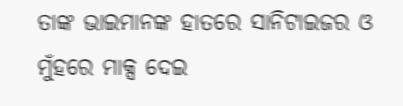ତାଙ୍କ ଭାଇମାନଙ୍କ ହାତରେ ସାନିଟାଇଜର ଓ ମୁଁହରେ ମାକ୍ସ ଦେଇ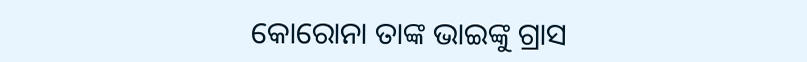କୋରୋନା ତାଙ୍କ ଭାଇଙ୍କୁ ଗ୍ରାସ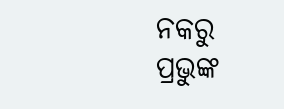ନକରୁ ପ୍ରଭୁଙ୍କ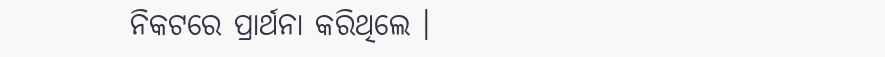ନିକଟରେ ପ୍ରାର୍ଥନା କରିଥିଲେ ।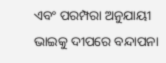ଏବଂ ପରମ୍ପରା ଅନୁଯାୟୀ ଭାଇକୁ ଦୀପରେ ବନ୍ଦାପନା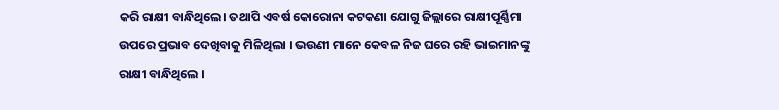କରି ରାକ୍ଷୀ ବାନ୍ଧିଥିଲେ। ତଥାପି ଏବର୍ଷ କୋରୋନା କଟକଣା ଯୋଗୁ ଜିଲ୍ଲାରେ ରାକ୍ଷୀପୂର୍ଣ୍ଣିମା ଉପରେ ପ୍ରଭାବ ଦେଖିବାକୁ ମିଳିଥିଲା । ଭଉଣୀ ମାନେ କେବଳ ନିଜ ଘରେ ରହି ଭାଇମାନଙ୍କୁ ରାକ୍ଷୀ ବାନ୍ଧିଥିଲେ ।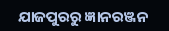ଯାଜପୁରରୁ ଜ୍ଞାନରଞ୍ଜନ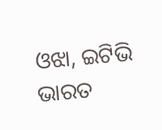ଓଝା, ଇଟିଭି ଭାରତ